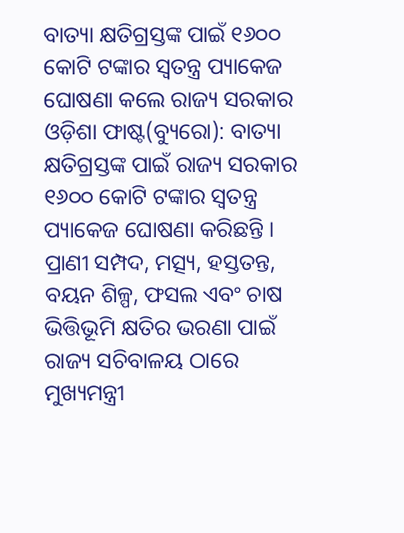ବାତ୍ୟା କ୍ଷତିଗ୍ରସ୍ତଙ୍କ ପାଇଁ ୧୬୦୦ କୋଟି ଟଙ୍କାର ସ୍ବତନ୍ତ୍ର ପ୍ୟାକେଜ ଘୋଷଣା କଲେ ରାଜ୍ୟ ସରକାର
ଓଡ଼ିଶା ଫାଷ୍ଟ(ବ୍ୟୁରୋ): ବାତ୍ୟା କ୍ଷତିଗ୍ରସ୍ତଙ୍କ ପାଇଁ ରାଜ୍ୟ ସରକାର ୧୬୦୦ କୋଟି ଟଙ୍କାର ସ୍ବତନ୍ତ୍ର ପ୍ୟାକେଜ ଘୋଷଣା କରିଛନ୍ତି । ପ୍ରାଣୀ ସମ୍ପଦ, ମତ୍ସ୍ୟ, ହସ୍ତତନ୍ତ, ବୟନ ଶିଳ୍ପ, ଫସଲ ଏବଂ ଚାଷ ଭିତ୍ତିଭୂମି କ୍ଷତିର ଭରଣା ପାଇଁ ରାଜ୍ୟ ସଚିବାଳୟ ଠାରେ ମୁଖ୍ୟମନ୍ତ୍ରୀ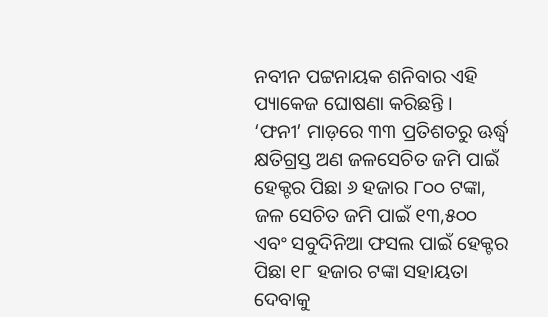ନବୀନ ପଟ୍ଟନାୟକ ଶନିବାର ଏହି ପ୍ୟାକେଜ ଘୋଷଣା କରିଛନ୍ତି ।
‘ଫନୀ’ ମାଡ଼ରେ ୩୩ ପ୍ରତିଶତରୁ ଊର୍ଦ୍ଧ୍ୱ କ୍ଷତିଗ୍ରସ୍ତ ଅଣ ଜଳସେଚିତ ଜମି ପାଇଁ ହେକ୍ଟର ପିଛା ୬ ହଜାର ୮୦୦ ଟଙ୍କା, ଜଳ ସେଚିତ ଜମି ପାଇଁ ୧୩,୫୦୦ ଏବଂ ସବୁଦିନିଆ ଫସଲ ପାଇଁ ହେକ୍ଟର ପିଛା ୧୮ ହଜାର ଟଙ୍କା ସହାୟତା ଦେବାକୁ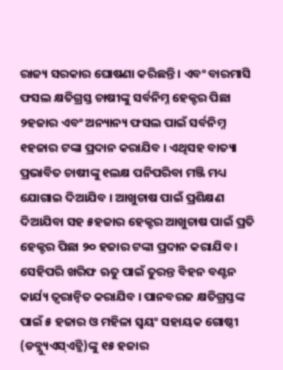ରାଜ୍ୟ ସରକାର ଘୋଷଣା କରିଛନ୍ତି । ଏବଂ ବାରମାସି ଫସଲ କ୍ଷତିଗ୍ରସ୍ତ ଚାଷୀଙ୍କୁ ସର୍ବନିମ୍ନ ହେକ୍ଟର ପିଛା ୨ହଜାର ଏବଂ ଅନ୍ୟାନ୍ୟ ଫସଲ ପାଇଁ ସର୍ବନିମ୍ନ ୧ହଜାର ଟଙ୍କା ପ୍ରଦାନ କରାଯିବ । ଏଥିସହ ବାତ୍ୟା ପ୍ରଭାବିତ ଚାଷୀଙ୍କୁ ୧ଲକ୍ଷ ପନିପରିବା ମଞ୍ଜି ମଧ୍ୟ ଯୋଗାଇ ଦିଆଯିବ । ଆଖୁଚାଷ ପାଇଁ ପ୍ରଶିକ୍ଷଣ ଦିଆଯିବା ସହ ୫ହଜାର ହେକ୍ଟର ଆଖୁଚାଷ ପାଇଁ ପ୍ରତି ହେକ୍ଟର ପିଛା ୨୦ ହଜାର ଟଙ୍କା ପ୍ରଦାନ କରାଯିବ । ସେହିପରି ଖରିଫ ଋତୁ ପାଇଁ ତୁରନ୍ତ ବିହନ ବଣ୍ଟନ କାର୍ଯ୍ୟ ତ୍ୱରାନ୍ବିତ କରାଯିବ । ପାନବରଜ କ୍ଷତିଗ୍ରସ୍ତଙ୍କ ପାଇଁ ୫ ହଜାର ଓ ମହିଳା ସ୍ବୟଂ ସହାୟକ ଗୋଷ୍ଠୀ (ଡବ୍ଲ୍ୟୁଏସ୍ଏଚ୍ଜି)ଙ୍କୁ ୧୫ ହଜାର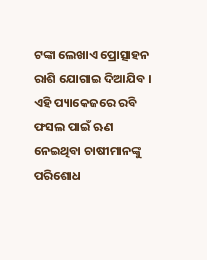ଟଙ୍କା ଲେଖାଏ ପ୍ରୋତ୍ସାହନ ରାଶି ଯୋଗାଇ ଦିଆଯିବ । ଏହି ପ୍ୟାକେଜରେ ରବି ଫସଲ ପାଇଁ ଋଣ ନେଇଥିବା ଚାଷୀମାନଙ୍କୁ ପରିଶୋଧ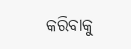କରିବାକୁ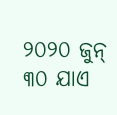୨୦୨୦ ଜୁନ୍ ୩୦ ଯାଏ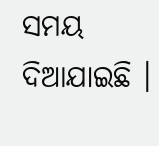ସମୟ ଦିଆଯାଇଛି ।